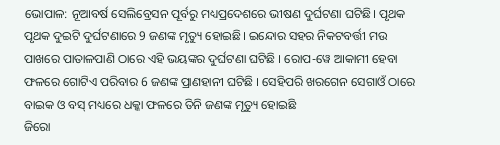ଭୋପାଳ: ନୂଆବର୍ଷ ସେଲିବ୍ରେସନ ପୂର୍ବରୁ ମଧ୍ୟପ୍ରଦେଶରେ ଭୀଷଣ ଦୁର୍ଘଟଣା ଘଟିଛି। ପୃଥକ ପୃଥକ ଦୁଇଟି ଦୁର୍ଘଟଣାରେ 9 ଜଣଙ୍କ ମୃତ୍ୟୁ ହୋଇଛି। ଇନ୍ଦୋର ସହର ନିକଟବର୍ତ୍ତୀ ମଉ ପାଖରେ ପାତାଳପାଣି ଠାରେ ଏହି ଭୟଙ୍କର ଦୁର୍ଘଟଣା ଘଟିଛି । ରୋପ-ୱେ ଆକାମୀ ହେବା ଫଳରେ ଗୋଟିଏ ପରିବାର 6 ଜଣଙ୍କ ପ୍ରାଣହାନୀ ଘଟିଛି । ସେହିପରି ଖରଗେନ ସେଗାଓଁ ଠାରେ ବାଇକ ଓ ବସ୍ ମଧ୍ୟରେ ଧକ୍କା ଫଳରେ ତିନି ଜଣଙ୍କ ମୃତ୍ୟୁ ହୋଇଛି
ଜିରୋ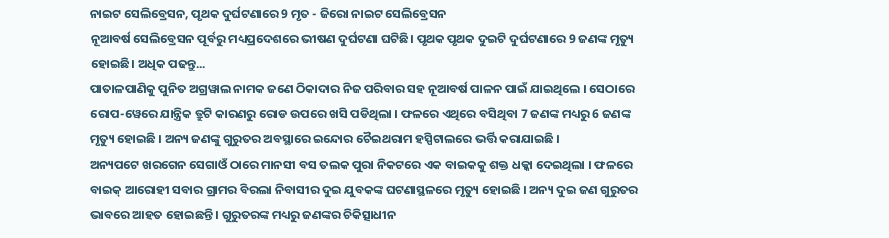ନାଇଟ ସେଲିବ୍ରେସନ, ପୃଥକ ଦୁର୍ଘଟଣାରେ 9 ମୃତ - ଜିରୋ ନାଇଟ ସେଲିବ୍ରେସନ
ନୂଆବର୍ଷ ସେଲିବ୍ରେସନ ପୂର୍ବରୁ ମଧ୍ୟପ୍ରଦେଶରେ ଭୀଷଣ ଦୁର୍ଘଟଣା ଘଟିଛି। ପୃଥକ ପୃଥକ ଦୁଇଟି ଦୁର୍ଘଟଣାରେ 9 ଜଣଙ୍କ ମୃତ୍ୟୁ ହୋଇଛି। ଅଧିକ ପଢନ୍ତୁ...
ପାତାଳପାଣିକୁ ପୁନିତ ଅଗ୍ରୱାଲ ନାମକ ଜଣେ ଠିକାଦାର ନିଜ ପରିବାର ସହ ନୂଆବର୍ଷ ପାଳନ ପାଇଁ ଯାଇଥିଲେ । ସେଠାରେ ରୋପ-ୱେରେ ଯାନ୍ତ୍ରିକ ତ୍ରୁଟି କାରଣରୁ ରୋଡ ଉପରେ ଖସି ପଡିଥିଲା । ଫଳରେ ଏଥିରେ ବସିଥିବା 7 ଜଣଙ୍କ ମଧ୍ୟରୁ 6 ଜଣଙ୍କ ମୃତ୍ୟୁ ହୋଇଛି । ଅନ୍ୟ ଜଣଙ୍କୁ ଗୁରୁତର ଅବସ୍ଥାରେ ଇନ୍ଦୋର ଚୈଇଥରାମ ହସ୍ପିଟାଲରେ ଭର୍ତ୍ତି କରାଯାଇଛି ।
ଅନ୍ୟପଟେ ଖରଗେନ ସେଗାଓଁ ଠାରେ ମାନସୀ ବସ ତଲକ ପୁରା ନିକଟରେ ଏକ ବାଇକକୁ ଶକ୍ତ ଧକ୍କା ଦେଇଥିଲା । ଫଳରେ ବାଇକ୍ ଆରୋହୀ ସବାର ଗ୍ରାମର ବିରଲା ନିବାସୀର ଦୁଇ ଯୁବକଙ୍କ ଘଟଣାସ୍ଥଳରେ ମୃତ୍ୟୁ ହୋଇଛି । ଅନ୍ୟ ଦୁଇ ଜଣ ଗୁରୁତର ଭାବରେ ଆହତ ହୋଇଛନ୍ତି । ଗୁରୁତରଙ୍କ ମଧ୍ୟରୁ ଜଣଙ୍କର ଚିକିତ୍ସାଧୀନ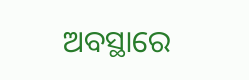ଅବସ୍ଥାରେ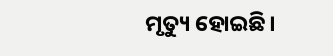ମୃତ୍ୟୁ ହୋଇଛି।